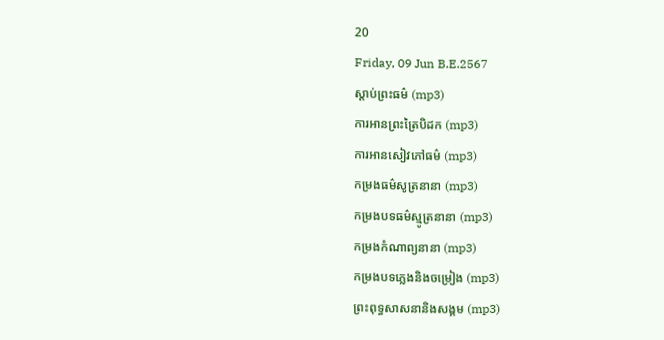20
Friday, 09 Jun B.E.2567
ស្តាប់ព្រះធម៌ (mp3)
ការអានព្រះត្រៃបិដក (mp3)
ការអានសៀវភៅធម៌ (mp3)
កម្រងធម៌សូត្រនានា (mp3)
កម្រងបទធម៌ស្មូត្រនានា (mp3)
កម្រងកំណាព្យនានា (mp3)
កម្រងបទភ្លេងនិងចម្រៀង (mp3)
ព្រះពុទ្ធសាសនានិងសង្គម (mp3)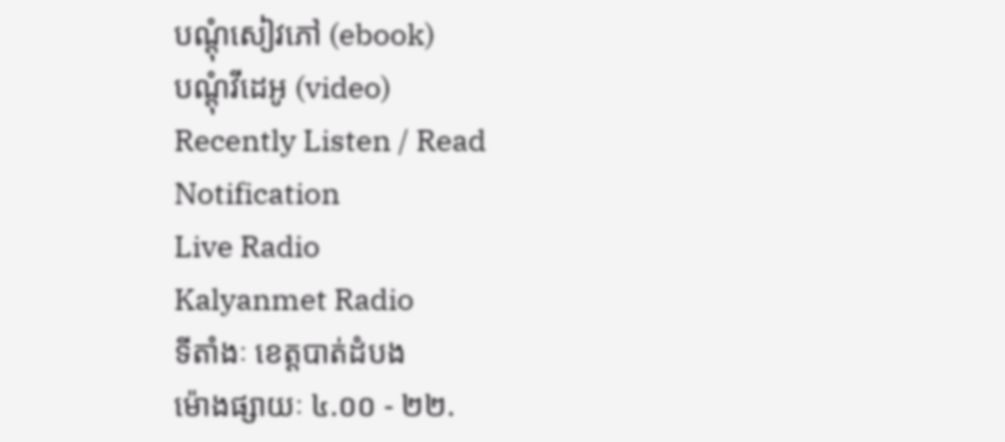បណ្តុំសៀវភៅ (ebook)
បណ្តុំវីដេអូ (video)
Recently Listen / Read
Notification
Live Radio
Kalyanmet Radio
ទីតាំងៈ ខេត្តបាត់ដំបង
ម៉ោងផ្សាយៈ ៤.០០ - ២២.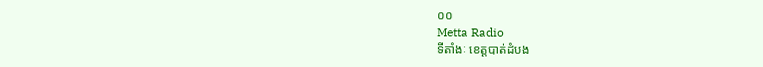០០
Metta Radio
ទីតាំងៈ ខេត្តបាត់ដំបង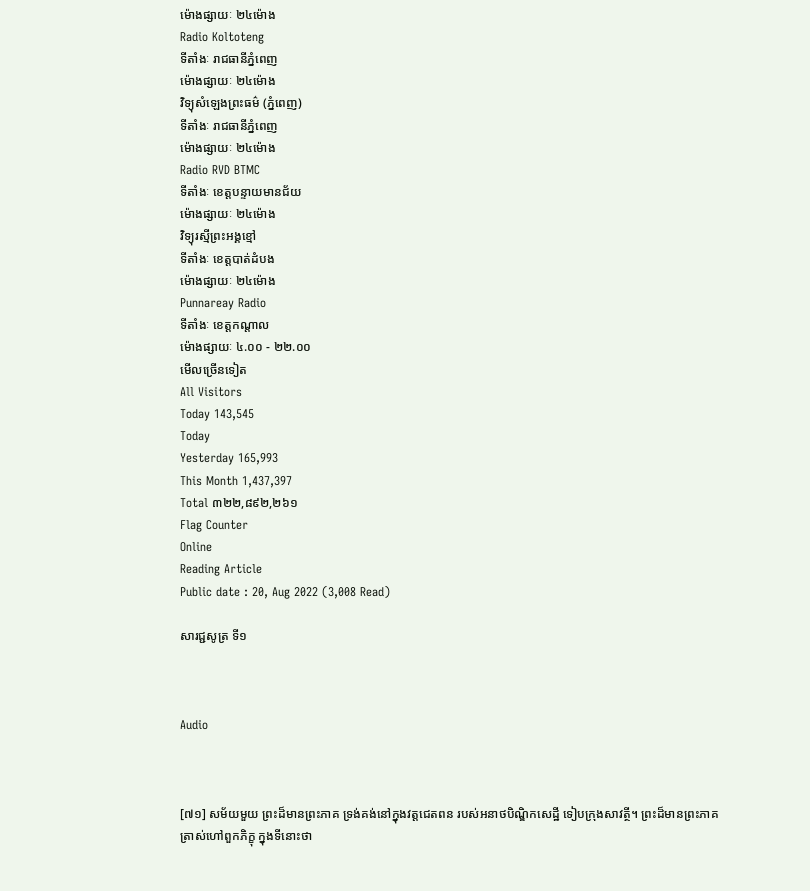ម៉ោងផ្សាយៈ ២៤ម៉ោង
Radio Koltoteng
ទីតាំងៈ រាជធានីភ្នំពេញ
ម៉ោងផ្សាយៈ ២៤ម៉ោង
វិទ្យុសំឡេងព្រះធម៌ (ភ្នំពេញ)
ទីតាំងៈ រាជធានីភ្នំពេញ
ម៉ោងផ្សាយៈ ២៤ម៉ោង
Radio RVD BTMC
ទីតាំងៈ ខេត្តបន្ទាយមានជ័យ
ម៉ោងផ្សាយៈ ២៤ម៉ោង
វិទ្យុរស្មីព្រះអង្គខ្មៅ
ទីតាំងៈ ខេត្តបាត់ដំបង
ម៉ោងផ្សាយៈ ២៤ម៉ោង
Punnareay Radio
ទីតាំងៈ ខេត្តកណ្តាល
ម៉ោងផ្សាយៈ ៤.០០ - ២២.០០
មើលច្រើនទៀត
All Visitors
Today 143,545
Today
Yesterday 165,993
This Month 1,437,397
Total ៣២២,៨៩២,២៦១
Flag Counter
Online
Reading Article
Public date : 20, Aug 2022 (3,008 Read)

សារជ្ជសូត្រ ទី១



Audio



[៧១] សម័យមួយ ព្រះដ៏មានព្រះភាគ ទ្រង់គង់នៅក្នុងវត្តជេតពន របស់អនាថបិណ្ឌិកសេដ្ឋី ទៀបក្រុងសាវត្ថី។ ព្រះដ៏មានព្រះភាគ ត្រាស់ហៅពួកភិក្ខុ ក្នុងទីនោះថា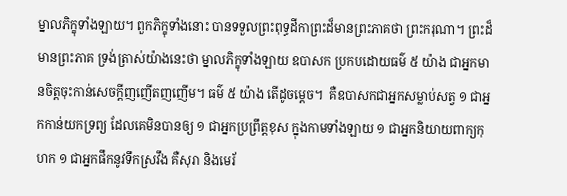ម្នាលភិក្ខុទាំងឡាយ។ ពួកភិក្ខុទាំងនោះ បានទទួលព្រះពុទ្ធដីកាព្រះដ៏មានព្រះភាគថា ព្រះករុណា។ ព្រះដ៏មានព្រះភាគ ទ្រង់ត្រាស់យ៉ាងនេះថា ម្នាលភិក្ខុទាំងឡាយ ឧបាសក ប្រកបដោយធម៌ ៥ យ៉ាង ជាអ្នកមានចិត្តចុះកាន់សេចក្តីញញើតញញើម។ ធម៌ ៥ យ៉ាង តើដូចម្តេច។  គឺឧបាសកជាអ្នកសម្លាប់សត្វ ១ ជាអ្នកកាន់យកទ្រព្យ ដែលគេមិនបានឲ្យ ១ ជាអ្នកប្រព្រឹត្តខុស ក្នុងកាមទាំងឡាយ ១ ជាអ្នកនិយាយពាក្យកុហក ១ ជាអ្នកផឹកនូវទឹកស្រវឹង គឺសុរា និងមេរ័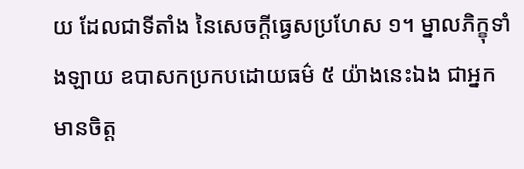យ ដែលជាទីតាំង នៃសេចក្តីធ្វេសប្រហែស ១។ ម្នាលភិក្ខុទាំងឡាយ ឧបាសកប្រកបដោយធម៌ ៥ យ៉ាងនេះឯង ជាអ្នកមានចិត្ត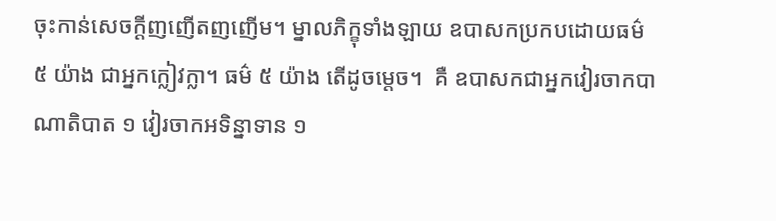ចុះកាន់សេចក្តីញញើតញញើម។ ម្នាលភិក្ខុទាំងឡាយ ឧបាសកប្រកបដោយធម៌ ៥ យ៉ាង ជាអ្នកក្លៀវក្លា។ ធម៌ ៥ យ៉ាង តើដូចម្តេច។  គឺ ឧបាសកជាអ្នកវៀរចាកបាណាតិបាត ១ វៀរចាកអទិន្នាទាន ១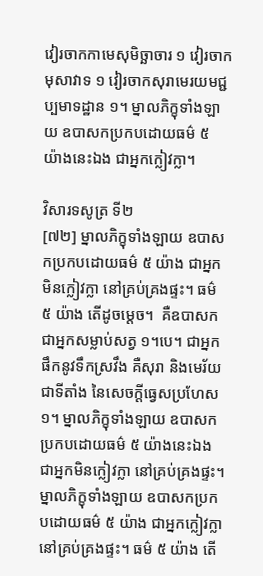វៀរចាកកាមេសុមិច្ឆាចារ ១ វៀរចាកមុសាវាទ ១ វៀរចាកសុរាមេរយមជ្ជប្បមាទដ្ឋាន ១។ ម្នាលភិក្ខុទាំងឡាយ ឧបាសកប្រកបដោយធម៌ ៥ យ៉ាងនេះឯង ជាអ្នកក្លៀវក្លា។

វិសារទសូត្រ ទី២
[៧២] ម្នាលភិក្ខុទាំងឡាយ ឧបាសកប្រកបដោយធម៌ ៥ យ៉ាង ជាអ្នកមិនក្លៀវក្លា នៅគ្រប់គ្រងផ្ទះ។ ធម៌ ៥ យ៉ាង តើដូចម្តេច។  គឺឧបាសកជាអ្នកសម្លាប់សត្វ ១។បេ។ ជាអ្នកផឹកនូវទឹកស្រវឹង គឺសុរា និងមេរ័យ ជាទីតាំង នៃសេចក្តីធ្វេសប្រហែស ១។ ម្នាលភិក្ខុទាំងឡាយ ឧបាសកប្រកបដោយធម៌ ៥ យ៉ាងនេះឯង ជាអ្នកមិនក្លៀវក្លា នៅគ្រប់គ្រងផ្ទះ។ ម្នាលភិក្ខុទាំងឡាយ ឧបាសកប្រកបដោយធម៌ ៥ យ៉ាង ជាអ្នកក្លៀវក្លា នៅគ្រប់គ្រងផ្ទះ។ ធម៌ ៥ យ៉ាង តើ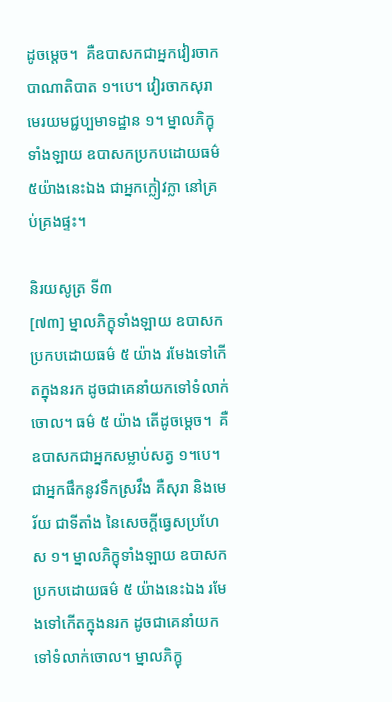ដូចម្តេច។  គឺឧបាសកជាអ្នកវៀរចាកបាណាតិបាត ១។បេ។ វៀរចាកសុរាមេរយមជ្ជប្បមាទដ្ឋាន ១។ ម្នាលភិក្ខុទាំងឡាយ ឧបាសកប្រកបដោយធម៌ ៥យ៉ាងនេះឯង ជាអ្នកក្លៀវក្លា នៅគ្រប់គ្រងផ្ទះ។

និរយសូត្រ ទី៣
[៧៣] ម្នាលភិក្ខុទាំងឡាយ ឧបាសកប្រកបដោយធម៌ ៥ យ៉ាង រមែងទៅកើតក្នុងនរក ដូចជាគេនាំយកទៅទំលាក់ចោល។ ធម៌ ៥ យ៉ាង តើដូចម្តេច។  គឺឧបាសកជាអ្នកសម្លាប់សត្វ ១។បេ។ ជាអ្នកផឹកនូវទឹកស្រវឹង គឺសុរា និងមេរ័យ ជាទីតាំង នៃសេចក្តីធ្វេសប្រហែស ១។ ម្នាលភិក្ខុទាំងឡាយ ឧបាសកប្រកបដោយធម៌ ៥ យ៉ាងនេះឯង រមែងទៅកើតក្នុងនរក ដូចជាគេនាំយកទៅទំលាក់ចោល។ ម្នាលភិក្ខុ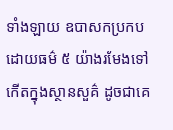ទាំងឡាយ ឧបាសកប្រកបដោយធម៌ ៥ យ៉ាងរមែងទៅកើតក្នុងស្ថានសួគ៌ ដូចជាគេ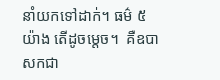នាំយកទៅដាក់។ ធម៌ ៥ យ៉ាង តើដូចម្តេច។  គឺឧបាសកជា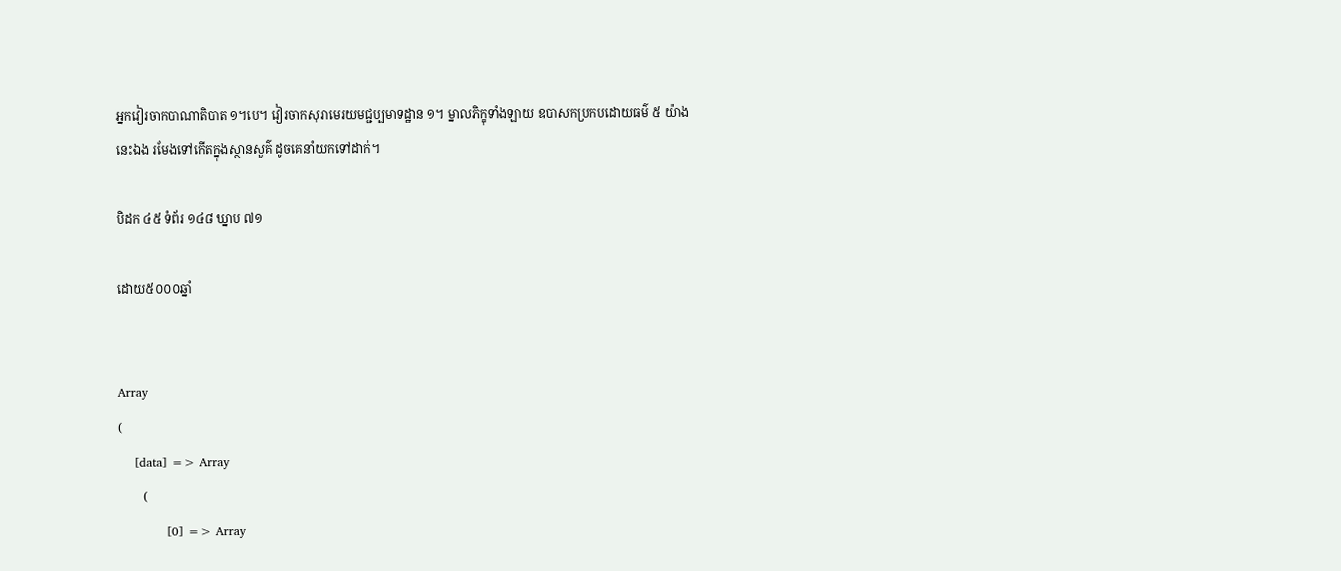អ្នកវៀរចាកបាណាតិបាត ១។បេ។ វៀរចាកសុរាមេរយមជ្ជប្បមាទដ្ឋាន ១។ ម្នាលភិក្ខុទាំងឡាយ ឧបាសកប្រកបដោយធម៌ ៥ យ៉ាងនេះឯង រមែងទៅកើតក្នុងស្ថានសួគ៌ ដូចគេនាំយកទៅដាក់។

បិដក ៤៥ ទំព័រ ១៤៨ ឃ្នាប ៧១

ដោយ៥០០០ឆ្នាំ


Array
(
    [data] => Array
        (
            [0] => Array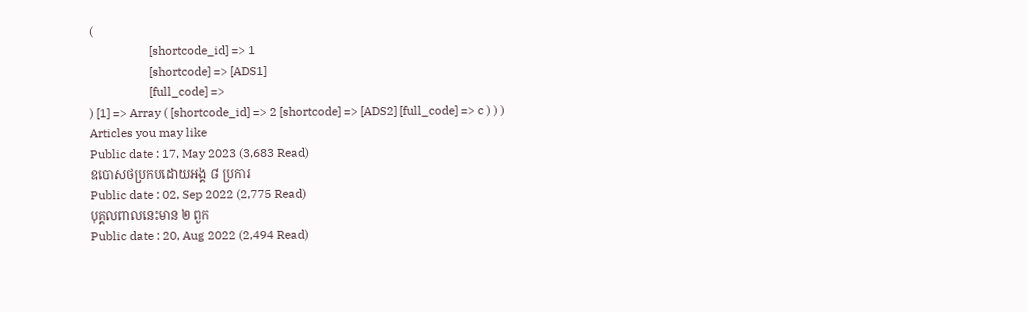(
                    [shortcode_id] => 1
                    [shortcode] => [ADS1]
                    [full_code] =>
) [1] => Array ( [shortcode_id] => 2 [shortcode] => [ADS2] [full_code] => c ) ) )
Articles you may like
Public date : 17, May 2023 (3,683 Read)
ឧបោសថប្រកបដោយអង្គ ៨ ប្រការ
Public date : 02, Sep 2022 (2,775 Read)
បុគ្គលពាលនេះមាន ២ ពួក
Public date : 20, Aug 2022 (2,494 Read)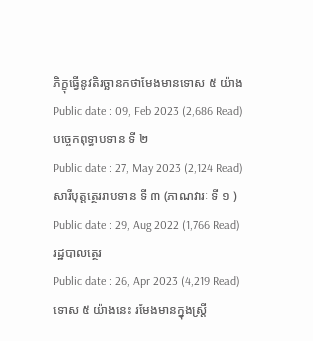ភិក្ខុធ្វើនូវតិរច្ឆានកថាមែងមានទោស ៥ យ៉ាង
Public date : 09, Feb 2023 (2,686 Read)
បច្ចេកពុទ្ធាបទាន ទី ២
Public date : 27, May 2023 (2,124 Read)
សារីបុត្តត្ថេររាបទាន ទី ៣ (ភាណវារៈ ទី ១ )
Public date : 29, Aug 2022 (1,766 Read)
រដ្ឋបាលត្ថេរ
Public date : 26, Apr 2023 (4,219 Read)
ទោស ៥ យ៉ាងនេះ រមែងមានក្នុងស្រ្តី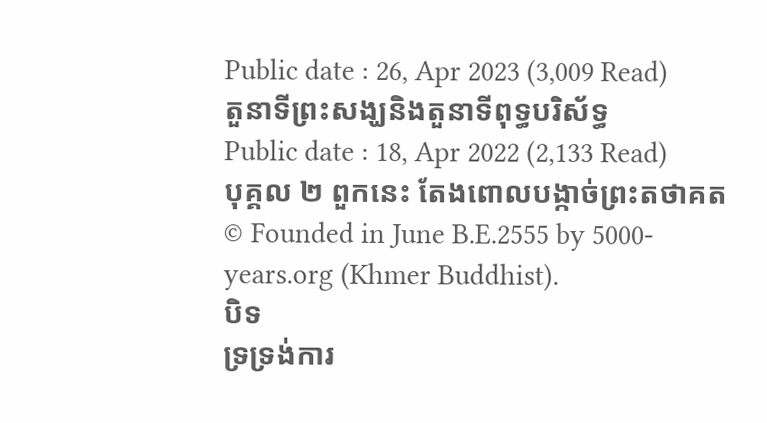Public date : 26, Apr 2023 (3,009 Read)
តួនាទីព្រះសង្ឃនិងតួនាទីពុទ្ធបរិស័ទ្ធ
Public date : 18, Apr 2022 (2,133 Read)
បុគ្គល ២ ពួកនេះ តែងពោលបង្កាច់ព្រះតថាគត
© Founded in June B.E.2555 by 5000-years.org (Khmer Buddhist).
បិទ
ទ្រទ្រង់ការ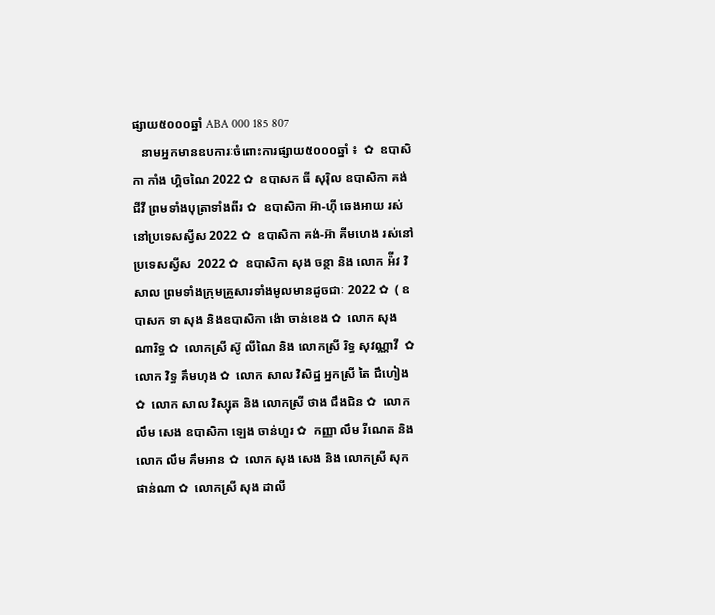ផ្សាយ៥០០០ឆ្នាំ ABA 000 185 807
   នាមអ្នកមានឧបការៈចំពោះការផ្សាយ៥០០០ឆ្នាំ ៖  ✿  ឧបាសិកា កាំង ហ្គិចណៃ 2022 ✿  ឧបាសក ធី សុរ៉ិល ឧបាសិកា គង់ ជីវី ព្រមទាំងបុត្រាទាំងពីរ ✿  ឧបាសិកា អ៊ា-ហុី ឆេងអាយ រស់នៅប្រទេសស្វីស 2022 ✿  ឧបាសិកា គង់-អ៊ា គីមហេង រស់នៅប្រទេសស្វីស  2022 ✿  ឧបាសិកា សុង ចន្ថា និង លោក អ៉ីវ វិសាល ព្រមទាំងក្រុមគ្រួសារទាំងមូលមានដូចជាៈ 2022 ✿  ( ឧបាសក ទា សុង និងឧបាសិកា ង៉ោ ចាន់ខេង ✿  លោក សុង ណារិទ្ធ ✿  លោកស្រី ស៊ូ លីណៃ និង លោកស្រី រិទ្ធ សុវណ្ណាវី  ✿  លោក វិទ្ធ គឹមហុង ✿  លោក សាល វិសិដ្ឋ អ្នកស្រី តៃ ជឹហៀង ✿  លោក សាល វិស្សុត និង លោកស្រី ថាង ជឹងជិន ✿  លោក លឹម សេង ឧបាសិកា ឡេង ចាន់ហួរ ✿  កញ្ញា លឹម រីណេត និង លោក លឹម គឹមអាន ✿  លោក សុង សេង និង លោកស្រី សុក ផាន់ណា ✿  លោកស្រី សុង ដាលី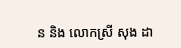ន និង លោកស្រី សុង ដា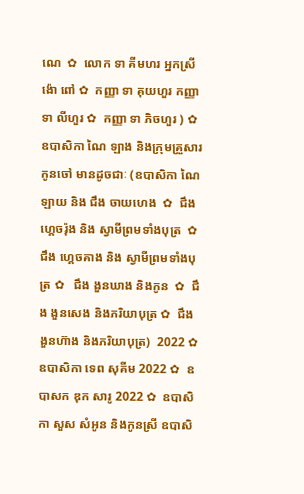ណេ  ✿  លោក ទា គីមហរ អ្នកស្រី ង៉ោ ពៅ ✿  កញ្ញា ទា គុយហួរ កញ្ញា ទា លីហួរ ✿  កញ្ញា ទា ភិចហួរ ) ✿  ឧបាសិកា ណៃ ឡាង និងក្រុមគ្រួសារកូនចៅ មានដូចជាៈ (ឧបាសិកា ណៃ ឡាយ និង ជឹង ចាយហេង  ✿  ជឹង ហ្គេចរ៉ុង និង ស្វាមីព្រមទាំងបុត្រ  ✿ ជឹង ហ្គេចគាង និង ស្វាមីព្រមទាំងបុត្រ ✿   ជឹង ងួនឃាង និងកូន  ✿  ជឹង ងួនសេង និងភរិយាបុត្រ ✿  ជឹង ងួនហ៊ាង និងភរិយាបុត្រ)  2022 ✿  ឧបាសិកា ទេព សុគីម 2022 ✿  ឧបាសក ឌុក សារូ 2022 ✿  ឧបាសិកា សួស សំអូន និងកូនស្រី ឧបាសិ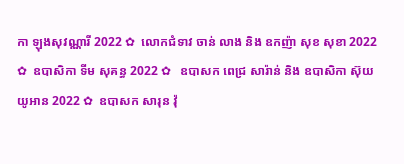កា ឡុងសុវណ្ណារី 2022 ✿  លោកជំទាវ ចាន់ លាង និង ឧកញ៉ា សុខ សុខា 2022 ✿  ឧបាសិកា ទីម សុគន្ធ 2022 ✿   ឧបាសក ពេជ្រ សារ៉ាន់ និង ឧបាសិកា ស៊ុយ យូអាន 2022 ✿  ឧបាសក សារុន វ៉ុ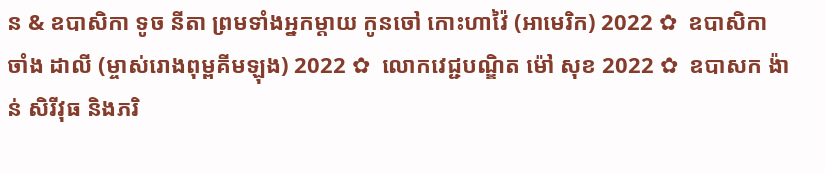ន & ឧបាសិកា ទូច នីតា ព្រមទាំងអ្នកម្តាយ កូនចៅ កោះហាវ៉ៃ (អាមេរិក) 2022 ✿  ឧបាសិកា ចាំង ដាលី (ម្ចាស់រោងពុម្ពគីមឡុង) 2022 ✿  លោកវេជ្ជបណ្ឌិត ម៉ៅ សុខ 2022 ✿  ឧបាសក ង៉ាន់ សិរីវុធ និងភរិ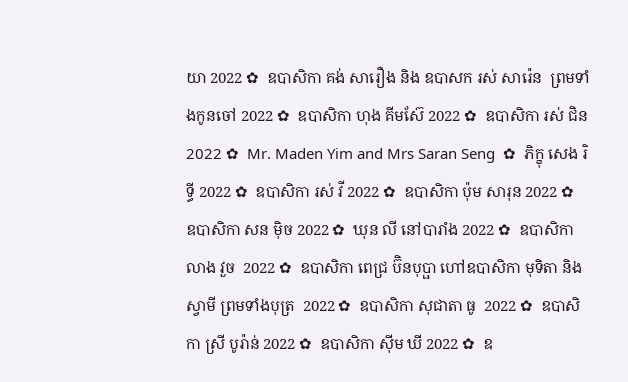យា 2022 ✿  ឧបាសិកា គង់ សារឿង និង ឧបាសក រស់ សារ៉េន  ព្រមទាំងកូនចៅ 2022 ✿  ឧបាសិកា ហុង គីមស៊ែ 2022 ✿  ឧបាសិកា រស់ ជិន 2022 ✿  Mr. Maden Yim and Mrs Saran Seng  ✿  ភិក្ខុ សេង រិទ្ធី 2022 ✿  ឧបាសិកា រស់ វី 2022 ✿  ឧបាសិកា ប៉ុម សារុន 2022 ✿  ឧបាសិកា សន ម៉ិច 2022 ✿  ឃុន លី នៅបារាំង 2022 ✿  ឧបាសិកា លាង វួច  2022 ✿  ឧបាសិកា ពេជ្រ ប៊ិនបុប្ផា ហៅឧបាសិកា មុទិតា និងស្វាមី ព្រមទាំងបុត្រ  2022 ✿  ឧបាសិកា សុជាតា ធូ  2022 ✿  ឧបាសិកា ស្រី បូរ៉ាន់ 2022 ✿  ឧបាសិកា ស៊ីម ឃី 2022 ✿  ឧ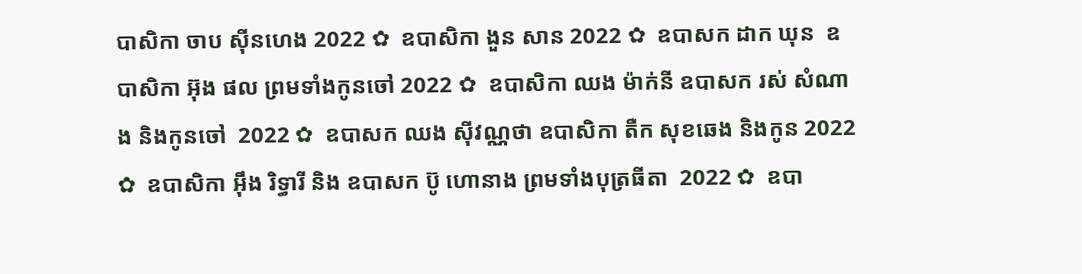បាសិកា ចាប ស៊ីនហេង 2022 ✿  ឧបាសិកា ងួន សាន 2022 ✿  ឧបាសក ដាក ឃុន  ឧបាសិកា អ៊ុង ផល ព្រមទាំងកូនចៅ 2022 ✿  ឧបាសិកា ឈង ម៉ាក់នី ឧបាសក រស់ សំណាង និងកូនចៅ  2022 ✿  ឧបាសក ឈង សុីវណ្ណថា ឧបាសិកា តឺក សុខឆេង និងកូន 2022 ✿  ឧបាសិកា អុឹង រិទ្ធារី និង ឧបាសក ប៊ូ ហោនាង ព្រមទាំងបុត្រធីតា  2022 ✿  ឧបា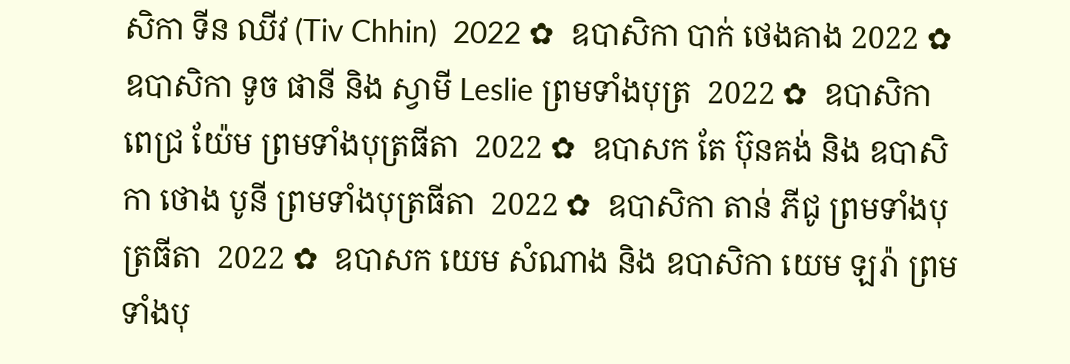សិកា ទីន ឈីវ (Tiv Chhin)  2022 ✿  ឧបាសិកា បាក់ ថេងគាង 2022 ✿  ឧបាសិកា ទូច ផានី និង ស្វាមី Leslie ព្រមទាំងបុត្រ  2022 ✿  ឧបាសិកា ពេជ្រ យ៉ែម ព្រមទាំងបុត្រធីតា  2022 ✿  ឧបាសក តែ ប៊ុនគង់ និង ឧបាសិកា ថោង បូនី ព្រមទាំងបុត្រធីតា  2022 ✿  ឧបាសិកា តាន់ ភីជូ ព្រមទាំងបុត្រធីតា  2022 ✿  ឧបាសក យេម សំណាង និង ឧបាសិកា យេម ឡរ៉ា ព្រមទាំងបុ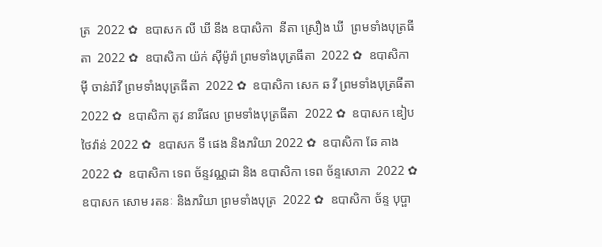ត្រ  2022 ✿  ឧបាសក លី ឃី នឹង ឧបាសិកា  នីតា ស្រឿង ឃី  ព្រមទាំងបុត្រធីតា  2022 ✿  ឧបាសិកា យ៉ក់ សុីម៉ូរ៉ា ព្រមទាំងបុត្រធីតា  2022 ✿  ឧបាសិកា មុី ចាន់រ៉ាវី ព្រមទាំងបុត្រធីតា  2022 ✿  ឧបាសិកា សេក ឆ វី ព្រមទាំងបុត្រធីតា  2022 ✿  ឧបាសិកា តូវ នារីផល ព្រមទាំងបុត្រធីតា  2022 ✿  ឧបាសក ឌៀប ថៃវ៉ាន់ 2022 ✿  ឧបាសក ទី ផេង និងភរិយា 2022 ✿  ឧបាសិកា ឆែ គាង 2022 ✿  ឧបាសិកា ទេព ច័ន្ទវណ្ណដា និង ឧបាសិកា ទេព ច័ន្ទសោភា  2022 ✿  ឧបាសក សោម រតនៈ និងភរិយា ព្រមទាំងបុត្រ  2022 ✿  ឧបាសិកា ច័ន្ទ បុប្ផា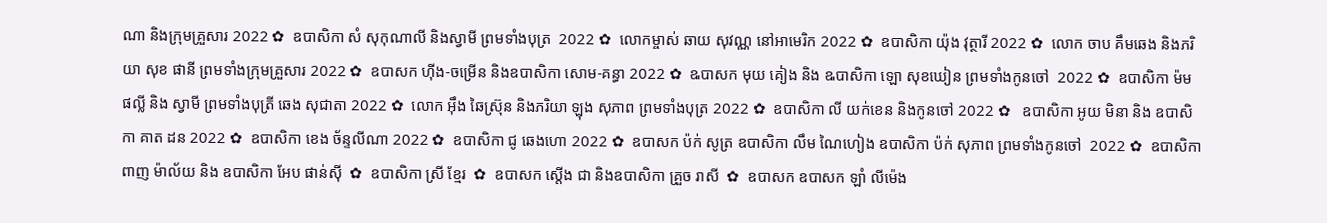ណា និងក្រុមគ្រួសារ 2022 ✿  ឧបាសិកា សំ សុកុណាលី និងស្វាមី ព្រមទាំងបុត្រ  2022 ✿  លោកម្ចាស់ ឆាយ សុវណ្ណ នៅអាមេរិក 2022 ✿  ឧបាសិកា យ៉ុង វុត្ថារី 2022 ✿  លោក ចាប គឹមឆេង និងភរិយា សុខ ផានី ព្រមទាំងក្រុមគ្រួសារ 2022 ✿  ឧបាសក ហ៊ីង-ចម្រើន និងឧបាសិកា សោម-គន្ធា 2022 ✿  ឩបាសក មុយ គៀង និង ឩបាសិកា ឡោ សុខឃៀន ព្រមទាំងកូនចៅ  2022 ✿  ឧបាសិកា ម៉ម ផល្លី និង ស្វាមី ព្រមទាំងបុត្រី ឆេង សុជាតា 2022 ✿  លោក អ៊ឹង ឆៃស្រ៊ុន និងភរិយា ឡុង សុភាព ព្រមទាំងបុត្រ 2022 ✿  ឧបាសិកា លី យក់ខេន និងកូនចៅ 2022 ✿   ឧបាសិកា អូយ មិនា និង ឧបាសិកា គាត ដន 2022 ✿  ឧបាសិកា ខេង ច័ន្ទលីណា 2022 ✿  ឧបាសិកា ជូ ឆេងហោ 2022 ✿  ឧបាសក ប៉ក់ សូត្រ ឧបាសិកា លឹម ណៃហៀង ឧបាសិកា ប៉ក់ សុភាព ព្រមទាំងកូនចៅ  2022 ✿  ឧបាសិកា ពាញ ម៉ាល័យ និង ឧបាសិកា អែប ផាន់ស៊ី  ✿  ឧបាសិកា ស្រី ខ្មែរ  ✿  ឧបាសក ស្តើង ជា និងឧបាសិកា គ្រួច រាសី  ✿  ឧបាសក ឧបាសក ឡាំ លីម៉េង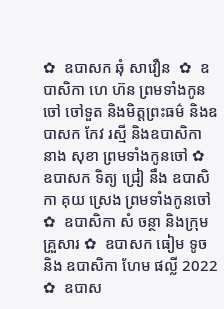✿  ឧបាសក ឆុំ សាវឿន  ✿  ឧបាសិកា ហេ ហ៊ន ព្រមទាំងកូនចៅ ចៅទួត និងមិត្តព្រះធម៌ និងឧបាសក កែវ រស្មី និងឧបាសិកា នាង សុខា ព្រមទាំងកូនចៅ ✿  ឧបាសក ទិត្យ ជ្រៀ នឹង ឧបាសិកា គុយ ស្រេង ព្រមទាំងកូនចៅ ✿  ឧបាសិកា សំ ចន្ថា និងក្រុមគ្រួសារ ✿  ឧបាសក ធៀម ទូច និង ឧបាសិកា ហែម ផល្លី 2022 ✿  ឧបាស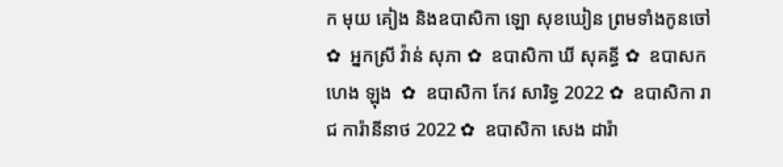ក មុយ គៀង និងឧបាសិកា ឡោ សុខឃៀន ព្រមទាំងកូនចៅ ✿  អ្នកស្រី វ៉ាន់ សុភា ✿  ឧបាសិកា ឃី សុគន្ធី ✿  ឧបាសក ហេង ឡុង  ✿  ឧបាសិកា កែវ សារិទ្ធ 2022 ✿  ឧបាសិកា រាជ ការ៉ានីនាថ 2022 ✿  ឧបាសិកា សេង ដារ៉ា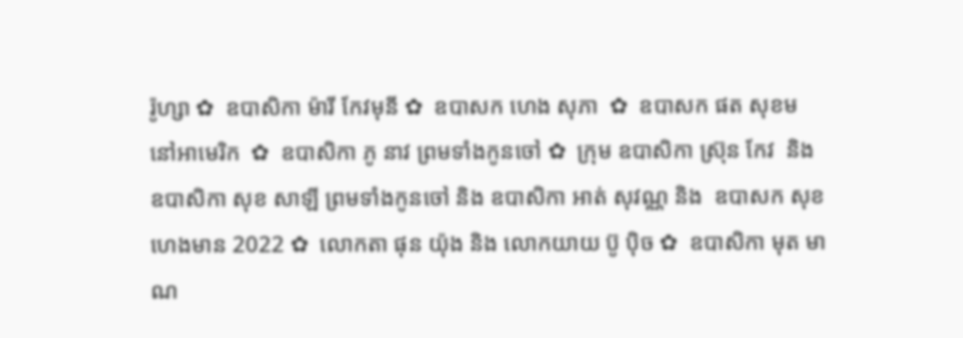រ៉ូហ្សា ✿  ឧបាសិកា ម៉ារី កែវមុនី ✿  ឧបាសក ហេង សុភា  ✿  ឧបាសក ផត សុខម នៅអាមេរិក  ✿  ឧបាសិកា ភូ នាវ ព្រមទាំងកូនចៅ ✿  ក្រុម ឧបាសិកា ស្រ៊ុន កែវ  និង ឧបាសិកា សុខ សាឡី ព្រមទាំងកូនចៅ និង ឧបាសិកា អាត់ សុវណ្ណ និង  ឧបាសក សុខ ហេងមាន 2022 ✿  លោកតា ផុន យ៉ុង និង លោកយាយ ប៊ូ ប៉ិច ✿  ឧបាសិកា មុត មាណ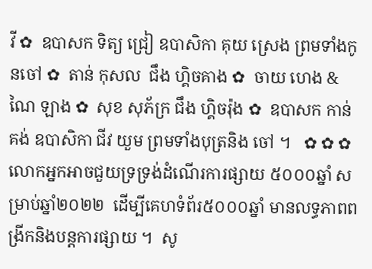វី ✿  ឧបាសក ទិត្យ ជ្រៀ ឧបាសិកា គុយ ស្រេង ព្រមទាំងកូនចៅ ✿  តាន់ កុសល  ជឹង ហ្គិចគាង ✿  ចាយ ហេង & ណៃ ឡាង ✿  សុខ សុភ័ក្រ ជឹង ហ្គិចរ៉ុង ✿  ឧបាសក កាន់ គង់ ឧបាសិកា ជីវ យួម ព្រមទាំងបុត្រនិង ចៅ ។   ✿ ✿ ✿  លោកអ្នកអាចជួយទ្រទ្រង់ដំណើរការផ្សាយ ៥០០០ឆ្នាំ សម្រាប់ឆ្នាំ២០២២  ដើម្បីគេហទំព័រ៥០០០ឆ្នាំ មានលទ្ធភាពពង្រីកនិងបន្តការផ្សាយ ។  សូ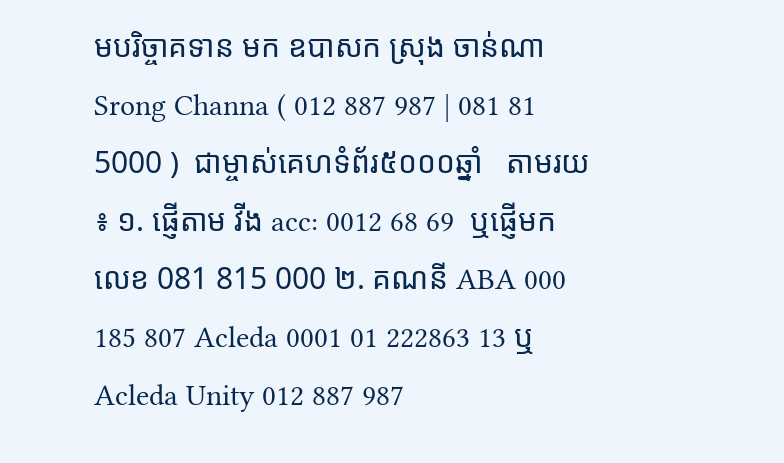មបរិច្ចាគទាន មក ឧបាសក ស្រុង ចាន់ណា Srong Channa ( 012 887 987 | 081 81 5000 )  ជាម្ចាស់គេហទំព័រ៥០០០ឆ្នាំ   តាមរយ ៖ ១. ផ្ញើតាម វីង acc: 0012 68 69  ឬផ្ញើមកលេខ 081 815 000 ២. គណនី ABA 000 185 807 Acleda 0001 01 222863 13 ឬ Acleda Unity 012 887 987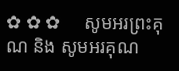✿ ✿ ✿     សូមអរព្រះគុណ និង សូមអរគុណ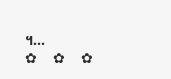។...       ✿  ✿  ✿